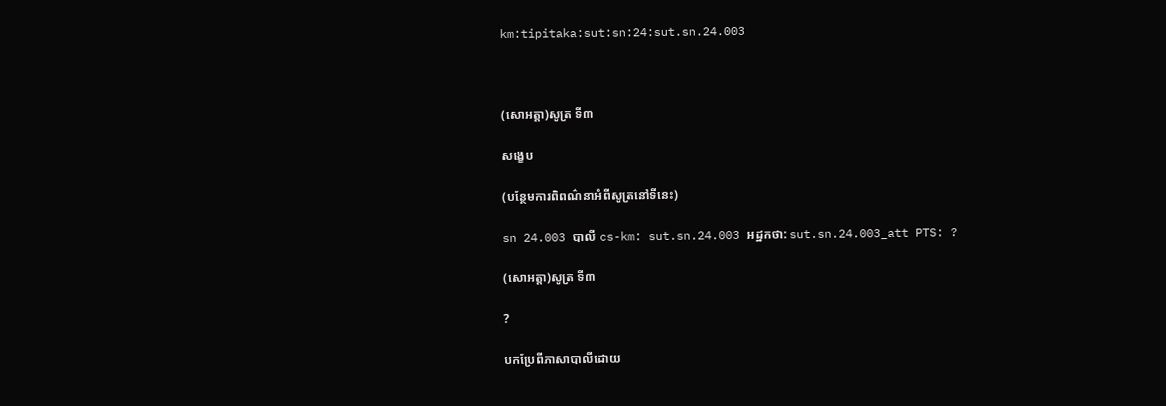km:tipitaka:sut:sn:24:sut.sn.24.003



(សោអត្តា)សូត្រ ទី៣

សង្ខេប

(បន្ថែមការពិពណ៌នាអំពីសូត្រនៅទីនេះ)

sn 24.003 បាលី cs-km: sut.sn.24.003 អដ្ឋកថា: sut.sn.24.003_att PTS: ?

(សោអត្តា)សូត្រ ទី៣

?

បកប្រែពីភាសាបាលីដោយ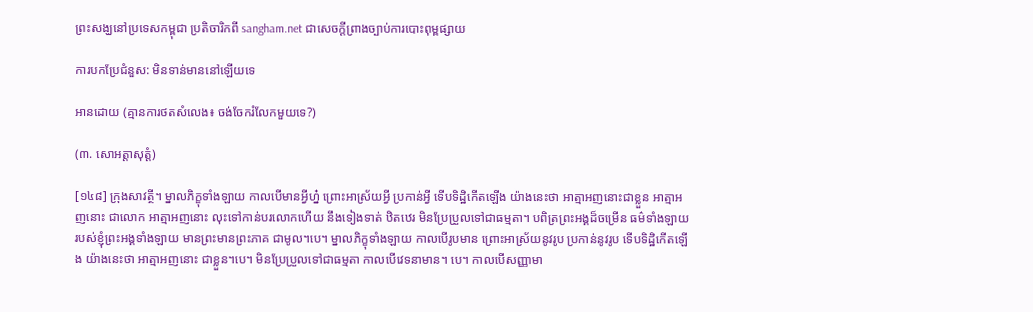ព្រះសង្ឃនៅប្រទេសកម្ពុជា ប្រតិចារិកពី sangham.net ជាសេចក្តីព្រាងច្បាប់ការបោះពុម្ពផ្សាយ

ការបកប្រែជំនួស: មិនទាន់មាននៅឡើយទេ

អានដោយ (គ្មានការថតសំលេង៖ ចង់ចែករំលែកមួយទេ?)

(៣. សោអត្តាសុត្តំ)

[១៤៨] ក្រុងសាវត្ថី។ ម្នាលភិក្ខុទាំងឡាយ កាលបើមានអ្វីហ្ន៎ ព្រោះអាស្រ័យអ្វី ប្រកាន់អ្វី ទើបទិដ្ឋិកើតឡើង យ៉ាងនេះថា អាត្មាអញនោះជាខ្លួន អាត្មាអញនោះ ជាលោក អាត្មាអញនោះ លុះទៅកាន់បរលោកហើយ នឹងទៀងទាត់ ឋិតឋេរ មិនប្រែប្រួលទៅជាធម្មតា។ បពិត្រព្រះអង្គដ៏ចម្រើន ធម៌ទាំងឡាយ របស់ខ្ញុំព្រះអង្គទាំងឡាយ មានព្រះមានព្រះភាគ ជាមូល។បេ។ ម្នាលភិក្ខុទាំងឡាយ កាលបើរូបមាន ព្រោះអាស្រ័យនូវរូប ប្រកាន់នូវរូប ទើបទិដ្ឋិកើតឡើង យ៉ាងនេះថា អាត្មាអញនោះ ជាខ្លួន។បេ។ មិនប្រែប្រួលទៅជាធម្មតា កាលបើវេទនាមាន។ បេ។ កាលបើសញ្ញាមា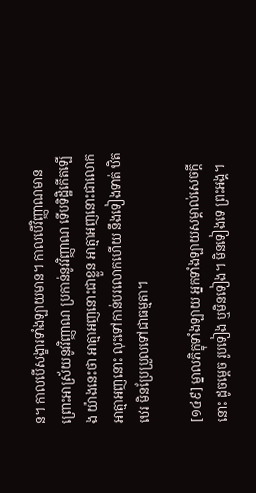ន។ កាលបើសង្ខារទាំងឡាយមាន។ កាលបើវិញ្ញាណមាន ព្រោះអាស្រ័យនូវវិញ្ញាណ ប្រកាន់នូវវិញ្ញាណ ទើបទិដ្ឋិកើតឡើង យ៉ាងនេះថា អាត្មាអញនោះជាខ្លួន អាត្មាអញនោះជាលោក អាត្មាអញនោះ លុះទៅកាន់បរលោកហើយ នឹងទៀងទាត់ ឋិតឋេរ មិនប្រែប្រួលទៅជាធម្មតា។

[១៤៩] ម្នាលភិក្ខុទាំងឡាយ អ្នកទាំងឡាយសម្គាល់សេចក្តីនោះ ដូចម្តេច រូបទៀង ឬមិនទៀង។ មិនទៀងទេ ព្រះអង្គ។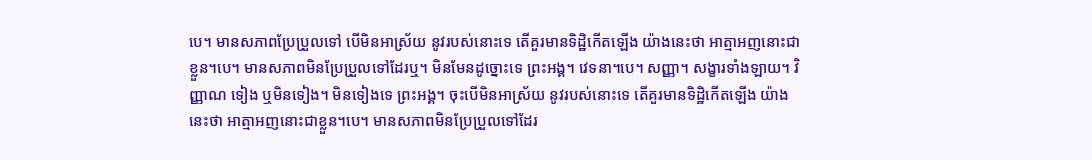បេ។ មានសភាពប្រែប្រួលទៅ បើមិនអាស្រ័យ នូវរបស់នោះទេ តើគួរមានទិដ្ឋិកើតឡើង យ៉ាងនេះថា អាត្មាអញនោះជាខ្លួន។បេ។ មានសភាពមិនប្រែប្រួលទៅដែរឬ។ មិនមែនដូច្នោះទេ ព្រះអង្គ។ វេទនា។បេ។ សញ្ញា។ សង្ខារទាំងឡាយ។ វិញ្ញាណ ទៀង ឬមិនទៀង។ មិនទៀងទេ ព្រះអង្គ។ ចុះបើមិនអាស្រ័យ នូវរបស់នោះទេ តើគួរមានទិដ្ឋិកើតឡើង យ៉ាងនេះថា អាត្មាអញនោះជាខ្លួន។បេ។ មានសភាពមិនប្រែប្រួលទៅដែរ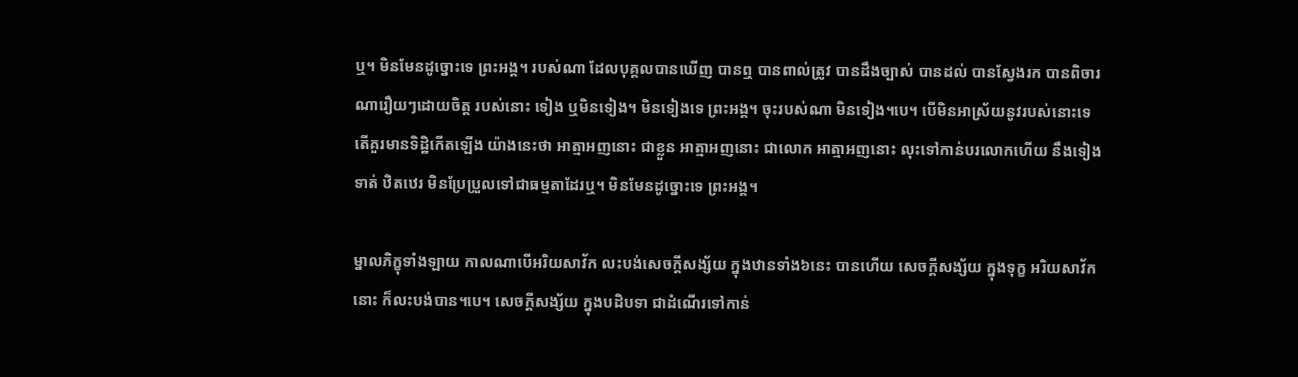ឬ។ មិនមែនដូច្នោះទេ ព្រះអង្គ។ របស់ណា ដែលបុគ្គលបានឃើញ បានឮ បានពាល់ត្រូវ បានដឹងច្បាស់ បានដល់ បានស្វែងរក បានពិចារណារឿយៗដោយចិត្ត របស់នោះ ទៀង ឬមិនទៀង។ មិនទៀងទេ ព្រះអង្គ។ ចុះរបស់ណា មិនទៀង។បេ។ បើមិនអាស្រ័យនូវរបស់នោះទេ តើគួរមានទិដ្ឋិកើតឡើង យ៉ាងនេះថា អាត្មាអញនោះ ជាខ្លួន អាត្មាអញនោះ ជាលោក អាត្មាអញនោះ លុះទៅកាន់បរលោកហើយ នឹងទៀងទាត់ ឋិតឋេរ មិនប្រែប្រួលទៅជាធម្មតាដែរឬ។ មិនមែនដូច្នោះទេ ព្រះអង្គ។

ម្នាលភិក្ខុទាំងឡាយ កាលណាបើអរិយសាវ័ក លះបង់សេចក្តីសង្ស័យ ក្នុងឋានទាំង៦នេះ បានហើយ សេចក្តីសង្ស័យ ក្នុងទុក្ខ អរិយសាវ័កនោះ ក៏លះបង់បាន។បេ។ សេចក្តីសង្ស័យ ក្នុងបដិបទា ជាដំណើរទៅកាន់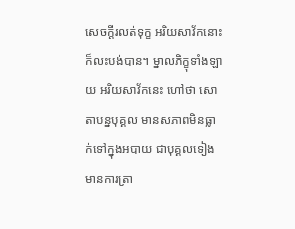សេចក្តីរលត់ទុក្ខ អរិយសាវ័កនោះ ក៏លះបង់បាន។ ម្នាលភិក្ខុទាំងឡាយ អរិយសាវ័កនេះ ហៅថា សោតាបន្នបុគ្គល មានសភាពមិនធ្លាក់ទៅក្នុងអបាយ ជាបុគ្គលទៀង មានការត្រា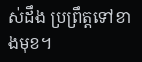ស់ដឹង ប្រព្រឹត្តទៅខាងមុខ។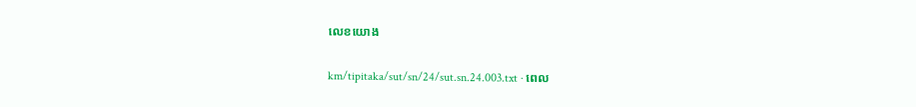លេខយោង

km/tipitaka/sut/sn/24/sut.sn.24.003.txt · ពេល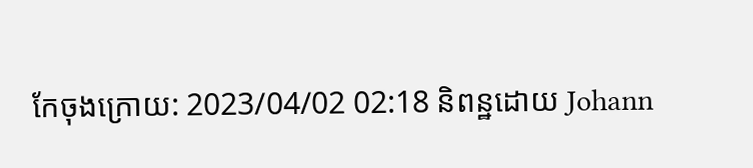កែចុងក្រោយ: 2023/04/02 02:18 និពន្ឋដោយ Johann